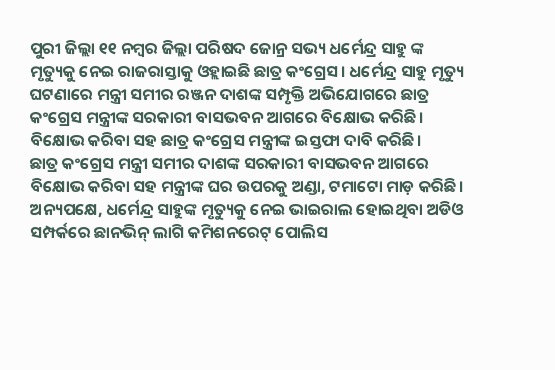ପୁରୀ ଜିଲ୍ଲା ୧୧ ନମ୍ବର ଜିଲ୍ଲା ପରିଷଦ ଜୋନ୍ର ସଭ୍ୟ ଧର୍ମେନ୍ଦ୍ର ସାହୁ ଙ୍କ ମୃତ୍ୟୁକୁ ନେଇ ରାଜରାସ୍ତାକୁ ଓହ୍ଲାଇଛି ଛାତ୍ର କଂଗ୍ରେସ। ଧର୍ମେନ୍ଦ୍ର ସାହୁ ମୃତ୍ୟୁ ଘଟଣାରେ ମନ୍ତ୍ରୀ ସମୀର ରଞ୍ଜନ ଦାଶଙ୍କ ସମ୍ପୃକ୍ତି ଅଭିଯୋଗରେ ଛାତ୍ର କଂଗ୍ରେସ ମନ୍ତ୍ରୀଙ୍କ ସରକାରୀ ବାସଭବନ ଆଗରେ ବିକ୍ଷୋଭ କରିଛି। ବିକ୍ଷୋଭ କରିବା ସହ ଛାତ୍ର କଂଗ୍ରେସ ମନ୍ତ୍ରୀଙ୍କ ଇସ୍ତଫା ଦାବି କରିଛି।
ଛାତ୍ର କଂଗ୍ରେସ ମନ୍ତ୍ରୀ ସମୀର ଦାଶଙ୍କ ସରକାରୀ ବାସଭବନ ଆଗରେ ବିକ୍ଷୋଭ କରିବା ସହ ମନ୍ତ୍ରୀଙ୍କ ଘର ଉପରକୁ ଅଣ୍ଡା, ଟମାଟୋ ମାଡ଼ କରିଛି।
ଅନ୍ୟପକ୍ଷେ, ଧର୍ମେନ୍ଦ୍ର ସାହୁଙ୍କ ମୃତ୍ୟୁକୁ ନେଇ ଭାଇରାଲ ହୋଇଥିବା ଅଡିଓ ସମ୍ପର୍କରେ ଛାନଭିନ୍ ଲାଗି କମିଶନରେଟ୍ ପୋଲିସ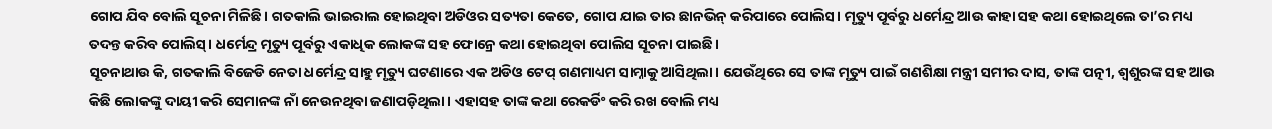ଗୋପ ଯିବ ବୋଲି ସୂଚନା ମିଳିଛି। ଗତକାଲି ଭାଇରାଲ ହୋଇଥିବା ଅଡିଓର ସତ୍ୟତା କେତେ, ଗୋପ ଯାଇ ତାର ଛାନଭିନ୍ କରିପାରେ ପୋଲିସ। ମୃତ୍ୟୁ ପୂର୍ବରୁ ଧର୍ମେନ୍ଦ୍ର ଆଉ କାହା ସହ କଥା ହୋଇଥିଲେ ତା’ର ମଧ୍ୟ ତଦନ୍ତ କରିବ ପୋଲିସ୍। ଧର୍ମେନ୍ଦ୍ର ମୃତ୍ୟୁ ପୂର୍ବରୁ ଏକାଧିକ ଲୋକଙ୍କ ସହ ଫୋନ୍ରେ କଥା ହୋଇଥିବା ପୋଲିସ ସୂଚନା ପାଇଛି।
ସୂଚନାଥାଉ କି, ଗତକାଲି ବିଜେଡି ନେତା ଧର୍ମେନ୍ଦ୍ର ସାହୁ ମୃତ୍ୟୁ ଘଟଣାରେ ଏକ ଅଡିଓ ଟେପ୍ ଗଣମାଧ୍ୟମ ସାମ୍ନାକୁ ଆସିଥିଲା। ଯେଉଁଥିରେ ସେ ତାଙ୍କ ମୃତ୍ୟୁ ପାଇଁ ଗଣଶିକ୍ଷା ମନ୍ତ୍ରୀ ସମୀର ଦାସ, ତାଙ୍କ ପତ୍ନୀ, ଶ୍ୱଶୁରଙ୍କ ସହ ଆଉ କିଛି ଲୋକଙ୍କୁ ଦାୟୀ କରି ସେମାନଙ୍କ ନାଁ ନେଉନଥିବା ଜଣାପଡ଼ିଥିଲା। ଏହାସହ ତାଙ୍କ କଥା ରେକର୍ଡିଂ କରି ରଖ ବୋଲି ମଧ୍ୟ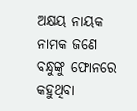ଅକ୍ଷୟ ନାୟକ ନାମକ ଜଣେ ବନ୍ଧୁଙ୍କୁ ଫୋନରେ କହୁଥିବା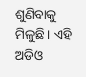ଶୁଣିବାକୁ ମିଳୁଛି। ଏହି ଅଡିଓ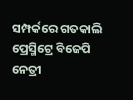ସମ୍ପର୍କରେ ଗତକାଲି ପ୍ରେସ୍ମିଟ୍ରେ ବିଜେପି ନେତ୍ରୀ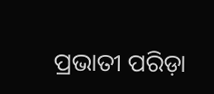ପ୍ରଭାତୀ ପରିଡ଼ା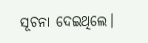ସୂଚନା ଦେଇଥିଲେ।